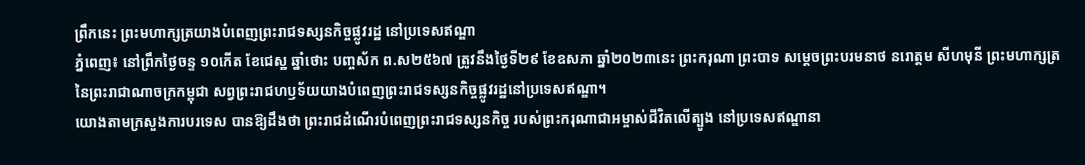ព្រឹកនេះ ព្រះមហាក្សត្រយាងបំពេញព្រះរាជទស្សនកិច្ចផ្លូវរដ្ឋ នៅប្រទេសឥណ្ឌា
ភ្នំពេញ៖ នៅព្រឹកថ្ងៃចន្ទ ១០កើត ខែជេស្ឋ ឆ្នាំថោះ បញ្ចស័ក ព.ស២៥៦៧ ត្រូវនឹងថ្ងៃទី២៩ ខែឧសភា ឆ្នាំ២០២៣នេះ ព្រះករុណា ព្រះបាទ សម្តេចព្រះបរមនាថ នរោត្តម សីហមុនី ព្រះមហាក្សត្រនៃព្រះរាជាណាចក្រកម្ពុជា សព្វព្រះរាជហឫទ័យយាងបំពេញព្រះរាជទស្សនកិច្ចផ្លូវរដ្ឋនៅប្រទេសឥណ្ឌា។
យោងតាមក្រសួងការបរទេស បានឱ្យដឹងថា ព្រះរាជដំណើរបំពេញព្រះរាជទស្សនកិច្ច របស់ព្រះករុណាជាអម្ចាស់ជីវិតលើត្បូង នៅប្រទេសឥណ្ឌានា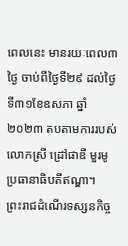ពេលនេះ មានរយៈពេល៣ថ្ងៃ ចាប់ពីថ្ងៃទី២៩ ដល់ថ្ងៃទី៣១ខែឧសភា ឆ្នាំ២០២៣ តបតាមការរបស់លោកស្រី ដ្រៅផាឌី មួរមូ ប្រធានាធិបតីឥណ្ឌា។
ព្រះរាជដំណើរទស្សនកិច្ច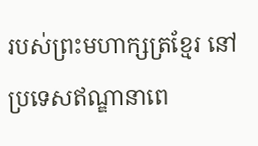របស់ព្រះមហាក្សត្រខ្មែរ នៅប្រទេសឥណ្ឌានាពេ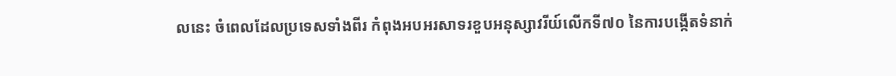លនេះ ចំពេលដែលប្រទេសទាំងពីរ កំពុងអបអរសាទរខួបអនុស្សាវរីយ៍លើកទី៧០ នៃការបង្កើតទំនាក់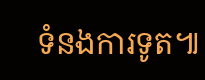ទំនងការទូត៕